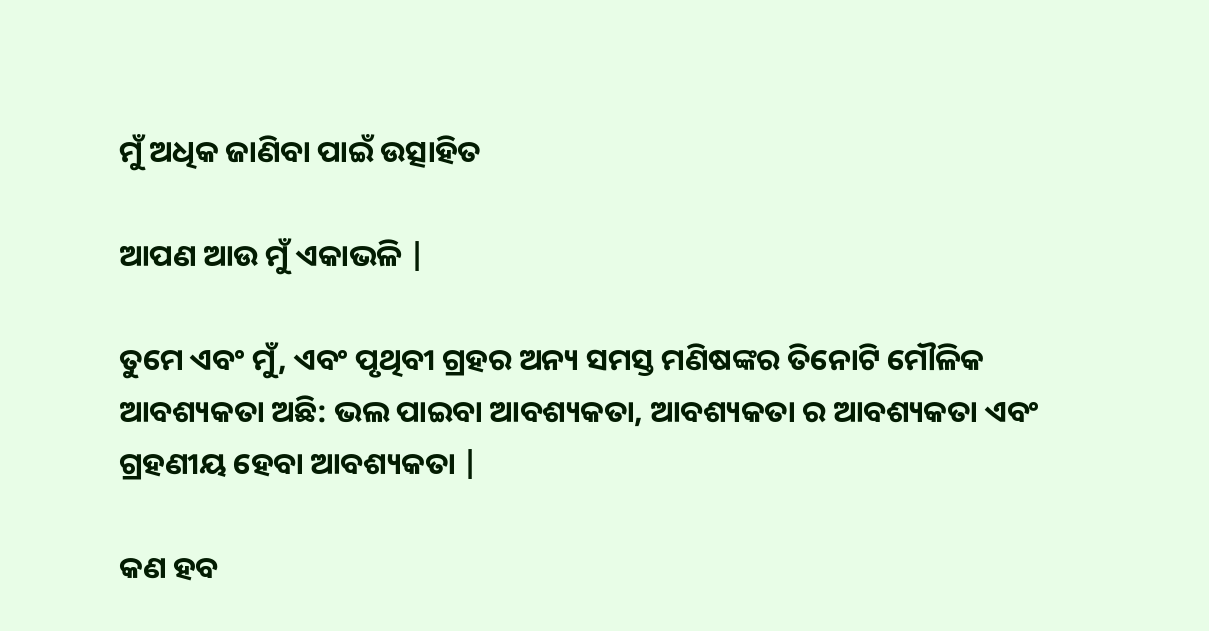ମୁଁ ଅଧିକ ଜାଣିବା ପାଇଁ ଉତ୍ସାହିତ

ଆପଣ ଆଉ ମୁଁ ଏକାଭଳି |

ତୁମେ ଏବଂ ମୁଁ, ଏବଂ ପୃଥିବୀ ଗ୍ରହର ଅନ୍ୟ ସମସ୍ତ ମଣିଷଙ୍କର ତିନୋଟି ମୌଳିକ ଆବଶ୍ୟକତା ଅଛି: ଭଲ ପାଇବା ଆବଶ୍ୟକତା, ଆବଶ୍ୟକତା ର ଆବଶ୍ୟକତା ଏବଂ ଗ୍ରହଣୀୟ ହେବା ଆବଶ୍ୟକତା |

କଣ ହବ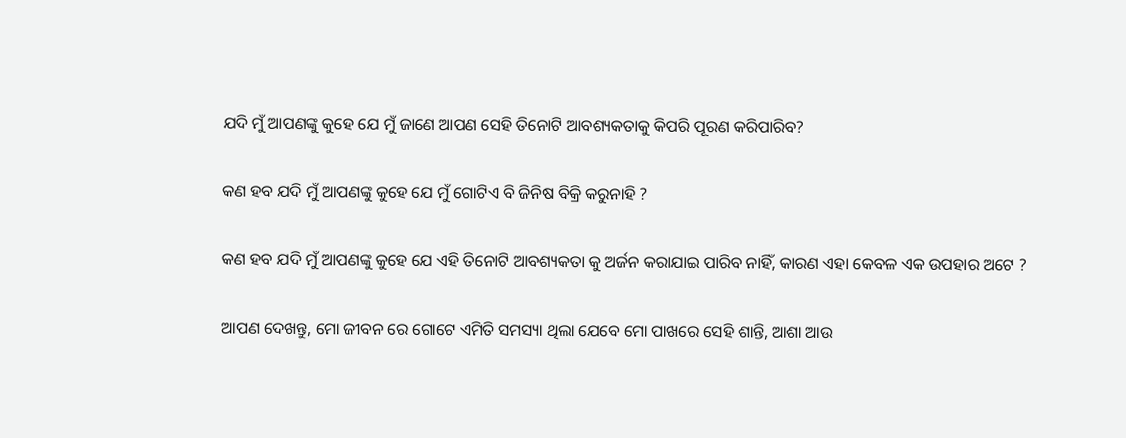ଯଦି ମୁଁ ଆପଣଙ୍କୁ କୁହେ ଯେ ମୁଁ ଜାଣେ ଆପଣ ସେହି ତିନୋଟି ଆବଶ୍ୟକତାକୁ କିପରି ପୂରଣ କରିପାରିବ?

କଣ ହବ ଯଦି ମୁଁ ଆପଣଙ୍କୁ କୁହେ ଯେ ମୁଁ ଗୋଟିଏ ବି ଜିନିଷ ବିକ୍ରି କରୁନାହି ?

କଣ ହବ ଯଦି ମୁଁ ଆପଣଙ୍କୁ କୁହେ ଯେ ଏହି ତିନୋଟି ଆବଶ୍ୟକତା କୁ ଅର୍ଜନ କରାଯାଇ ପାରିବ ନାହିଁ, କାରଣ ଏହା କେବଳ ଏକ ଉପହାର ଅଟେ ?

ଆପଣ ଦେଖନ୍ତୁ, ମୋ ଜୀବନ ରେ ଗୋଟେ ଏମିତି ସମସ୍ୟା ଥିଲା ଯେବେ ମୋ ପାଖରେ ସେହି ଶାନ୍ତି, ଆଶା ଆଉ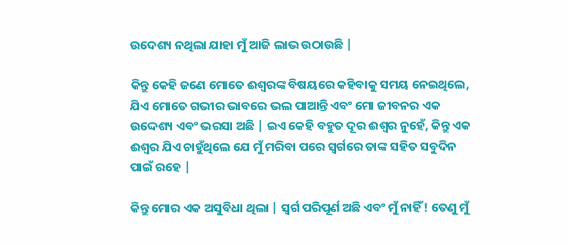ଉଦେଶ୍ୟ ନଥିଲା ଯାହା ମୁଁ ଆଜି ଲାଭ ଉଠାଉଛି |

କିନ୍ତୁ କେହି ଜଣେ ମୋତେ ଈଶ୍ଵରଙ୍କ ବିଷୟରେ କହିବାକୁ ସମୟ ନେଇଥିଲେ, ଯିଏ ମୋତେ ଗଭୀର ଭାବରେ ଭଲ ପାଆନ୍ତି ଏବଂ ମୋ ଜୀବନର ଏକ ଉଦ୍ଦେଶ୍ୟ ଏବଂ ଭରସା ଅଛି | ଇଏ କେହି ବହୁତ ଦୂର ଈଶ୍ଵର ନୁହେଁ, କିନ୍ତୁ ଏକ ଈଶ୍ଵର ଯିଏ ଚାହୁଁଥିଲେ ଯେ ମୁଁ ମରିବା ପରେ ସ୍ଵର୍ଗରେ ତାଙ୍କ ସହିତ ସବୁଦିନ ପାଇଁ ରହେ |

କିନ୍ତୁ ମୋର ଏକ ଅସୁବିଧା ଥିଲା | ସ୍ୱର୍ଗ ପରିପୂର୍ଣ ଅଛି ଏବଂ ମୁଁ ନାହିଁ! ତେଣୁ ମୁଁ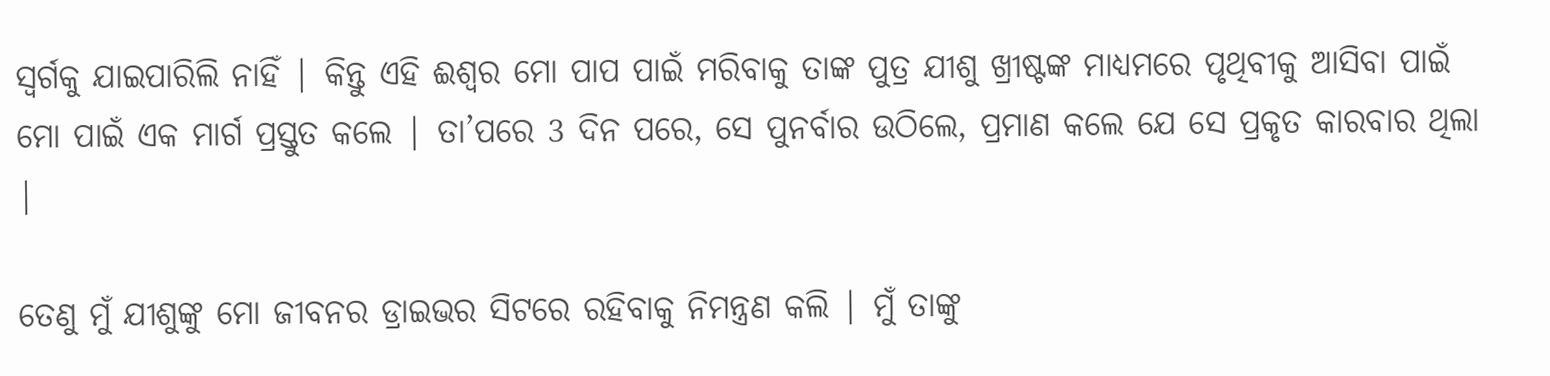ସ୍ୱର୍ଗକୁ ଯାଇପାରିଲି ନାହିଁ | କିନ୍ତୁ ଏହି ଈଶ୍ବର ମୋ ପାପ ପାଇଁ ମରିବାକୁ ତାଙ୍କ ପୁତ୍ର ଯୀଶୁ ଖ୍ରୀଷ୍ଟଙ୍କ ମାଧ୍ୟମରେ ପୃଥିବୀକୁ ଆସିବା ପାଇଁ ମୋ ପାଇଁ ଏକ ମାର୍ଗ ପ୍ରସ୍ତୁତ କଲେ | ତା’ପରେ 3 ଦିନ ପରେ, ସେ ପୁନର୍ବାର ଉଠିଲେ, ପ୍ରମାଣ କଲେ ଯେ ସେ ପ୍ରକୃତ କାରବାର ଥିଲା |

ତେଣୁ ମୁଁ ଯୀଶୁଙ୍କୁ ମୋ ଜୀବନର ଡ୍ରାଇଭର ସିଟରେ ରହିବାକୁ ନିମନ୍ତ୍ରଣ କଲି | ମୁଁ ତାଙ୍କୁ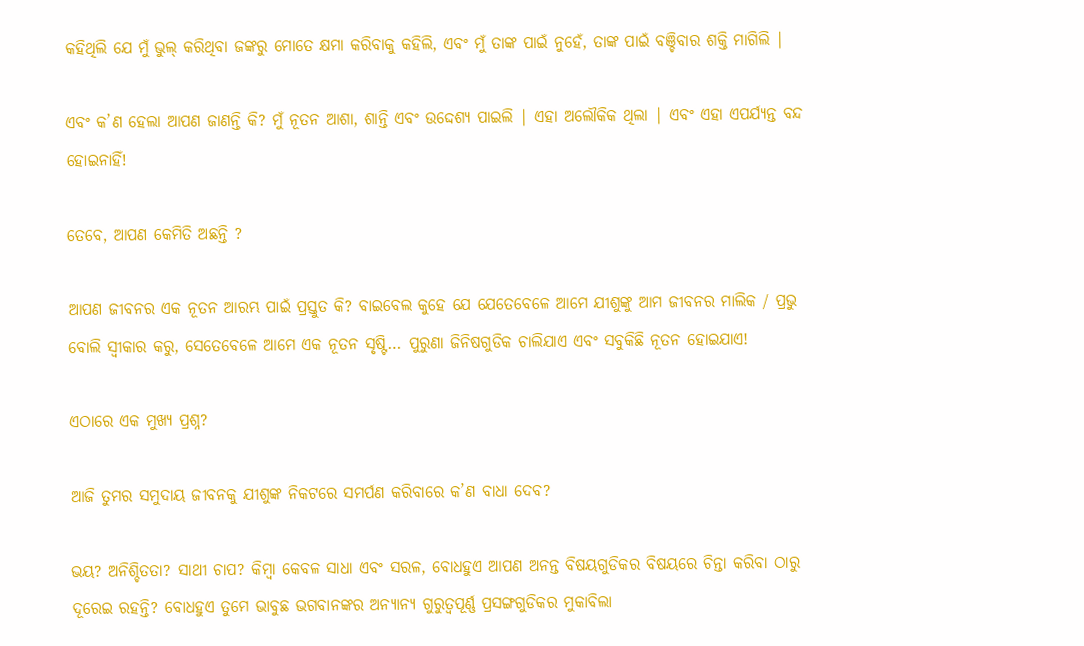କହିଥିଲି ଯେ ମୁଁ ଭୁଲ୍ କରିଥିବା ଜଙ୍କରୁ ମୋତେ କ୍ଷମା କରିବାକୁ କହିଲି, ଏବଂ ମୁଁ ତାଙ୍କ ପାଇଁ ନୁହେଁ, ତାଙ୍କ ପାଇଁ ବଞ୍ଚିବାର ଶକ୍ତି ମାଗିଲି |

ଏବଂ କ’ଣ ହେଲା ଆପଣ ଜାଣନ୍ତି କି? ମୁଁ ନୂତନ ଆଶା, ଶାନ୍ତି ଏବଂ ଉଦ୍ଦେଶ୍ୟ ପାଇଲି | ଏହା ଅଲୌକିକ ଥିଲା | ଏବଂ ଏହା ଏପର୍ଯ୍ୟନ୍ତ ବନ୍ଦ ହୋଇନାହିଁ!

ତେବେ, ଆପଣ କେମିତି ଅଛନ୍ତି ?

ଆପଣ ଜୀବନର ଏକ ନୂତନ ଆରମ୍ଭ ପାଇଁ ପ୍ରସ୍ତୁତ କି? ବାଇବେଲ କୁହେ ଯେ ଯେତେବେଳେ ଆମେ ଯୀଶୁଙ୍କୁ ଆମ ଜୀବନର ମାଲିକ / ପ୍ରଭୁ ବୋଲି ସ୍ଵୀକାର କରୁ, ସେତେବେଳେ ଆମେ ଏକ ନୂତନ ସୃଷ୍ଟି… ପୁରୁଣା ଜିନିଷଗୁଡିକ ଚାଲିଯାଏ ଏବଂ ସବୁକିଛି ନୂତନ ହୋଇଯାଏ!

ଏଠାରେ ଏକ ମୁଖ୍ୟ ପ୍ରଶ୍ନ?

ଆଜି ତୁମର ସମୁଦାୟ ଜୀବନକୁ ଯୀଶୁଙ୍କ ନିକଟରେ ସମର୍ପଣ କରିବାରେ କ’ଣ ବାଧା ଦେବ?

ଭୟ? ଅନିଶ୍ଚିତତା? ସାଥୀ ଚାପ? କିମ୍ବା କେବଳ ସାଧା ଏବଂ ସରଳ, ବୋଧହୁଏ ଆପଣ ଅନନ୍ତ ବିଷୟଗୁଡିକର ବିଷୟରେ ଚିନ୍ତା କରିବା ଠାରୁ ଦୂରେଇ ରହନ୍ତି? ବୋଧହୁଏ ତୁମେ ଭାବୁଛ ଭଗବାନଙ୍କର ଅନ୍ୟାନ୍ୟ ଗୁରୁତ୍ଵପୂର୍ଣ୍ଣ ପ୍ରସଙ୍ଗଗୁଡିକର ମୁକାବିଲା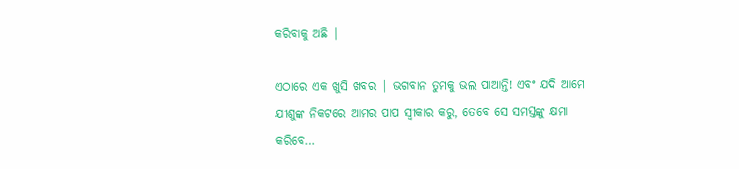କରିବାକୁ ଅଛି |

ଏଠାରେ ଏକ ଖୁସି ଖବର | ଭଗବାନ ତୁମକୁ ଭଲ ପାଆନ୍ତି! ଏବଂ ଯଦି ଆମେ ଯୀଶୁଙ୍କ ନିକଟରେ ଆମର ପାପ ସ୍ଵୀକାର କରୁ, ତେବେ ସେ ସମସ୍ତଙ୍କୁ କ୍ଷମା କରିବେ…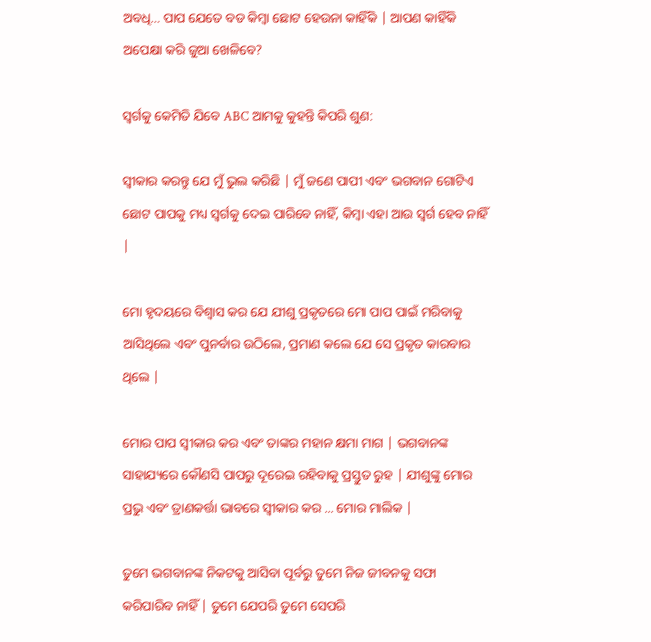ଅବଧି… ପାପ ଯେତେ ବଡ କିମ୍ବା ଛୋଟ ହେଉନା କାହିଁକି | ଆପଣ କାହିଁକି ଅପେକ୍ଷା କରି ଜୁଆ ଖେଳିବେ?

ସ୍ୱର୍ଗକୁ କେମିତି ଯିବେ ABC ଆମକୁ କୁହନ୍ତି କିପରି ଶୁଣ:

ସ୍ଵୀକାର କରନ୍ତୁ ଯେ ମୁଁ ଭୁଲ କରିଛି | ମୁଁ ଜଣେ ପାପୀ ଏବଂ ଭଗବାନ ଗୋଟିଏ ଛୋଟ ପାପକୁ ମଧ୍ୟ ସ୍ଵର୍ଗକୁ ଦେଇ ପାରିବେ ନାହିଁ, କିମ୍ବା ଏହା ଆଉ ସ୍ଵର୍ଗ ହେବ ନାହିଁ |

ମୋ ହୃଦୟରେ ବିଶ୍ଵାସ କର ଯେ ଯୀଶୁ ପ୍ରକୃତରେ ମୋ ପାପ ପାଇଁ ମରିବାକୁ ଆସିଥିଲେ ଏବଂ ପୁନର୍ବାର ଉଠିଲେ, ପ୍ରମାଣ କଲେ ଯେ ସେ ପ୍ରକୃତ କାରବାର ଥିଲେ |

ମୋର ପାପ ସ୍ଵୀକାର କର ଏବଂ ତାଙ୍କର ମହାନ କ୍ଷମା ମାଗ | ଭଗବାନଙ୍କ ସାହାଯ୍ୟରେ କୌଣସି ପାପରୁ ଦୂରେଇ ରହିବାକୁ ପ୍ରସ୍ତୁତ ରୁହ | ଯୀଶୁଙ୍କୁ ମୋର ପ୍ରଭୁ ଏବଂ ତ୍ରାଣକର୍ତ୍ତା ଭାବରେ ସ୍ଵୀକାର କର ... ମୋର ମାଲିକ |

ତୁମେ ଭଗବାନଙ୍କ ନିକଟକୁ ଆସିବା ପୂର୍ବରୁ ତୁମେ ନିଜ ଜୀବନକୁ ସଫା କରିପାରିବ ନାହିଁ | ତୁମେ ଯେପରି ତୁମେ ସେପରି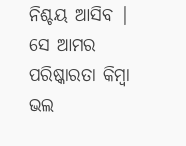ନିଶ୍ଚୟ ଆସିବ | ସେ ଆମର ପରିଷ୍କାରତା କିମ୍ବା ଭଲ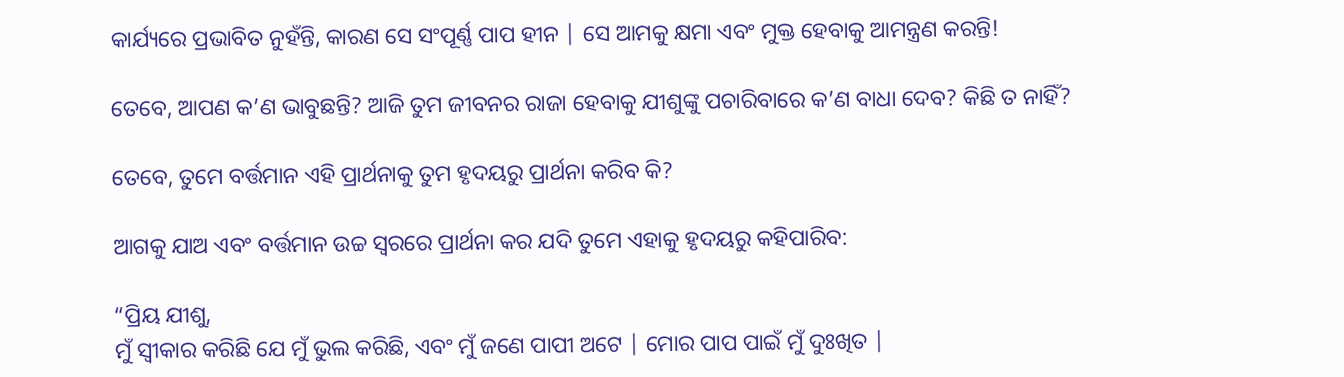କାର୍ଯ୍ୟରେ ପ୍ରଭାବିତ ନୁହଁନ୍ତି, କାରଣ ସେ ସଂପୂର୍ଣ୍ଣ ପାପ ହୀନ | ସେ ଆମକୁ କ୍ଷମା ଏବଂ ମୁକ୍ତ ହେବାକୁ ଆମନ୍ତ୍ରଣ କରନ୍ତି!

ତେବେ, ଆପଣ କ’ଣ ଭାବୁଛନ୍ତି? ଆଜି ତୁମ ଜୀବନର ରାଜା ହେବାକୁ ଯୀଶୁଙ୍କୁ ପଚାରିବାରେ କ’ଣ ବାଧା ଦେବ? କିଛି ତ ନାହିଁ?

ତେବେ, ତୁମେ ବର୍ତ୍ତମାନ ଏହି ପ୍ରାର୍ଥନାକୁ ତୁମ ହୃଦୟରୁ ପ୍ରାର୍ଥନା କରିବ କି?

ଆଗକୁ ଯାଅ ଏବଂ ବର୍ତ୍ତମାନ ଉଚ୍ଚ ସ୍ଵରରେ ପ୍ରାର୍ଥନା କର ଯଦି ତୁମେ ଏହାକୁ ହୃଦୟରୁ କହିପାରିବ:

“ପ୍ରିୟ ଯୀଶୁ,
ମୁଁ ସ୍ଵୀକାର କରିଛି ଯେ ମୁଁ ଭୁଲ କରିଛି, ଏବଂ ମୁଁ ଜଣେ ପାପୀ ଅଟେ | ମୋର ପାପ ପାଇଁ ମୁଁ ଦୁଃଖିତ |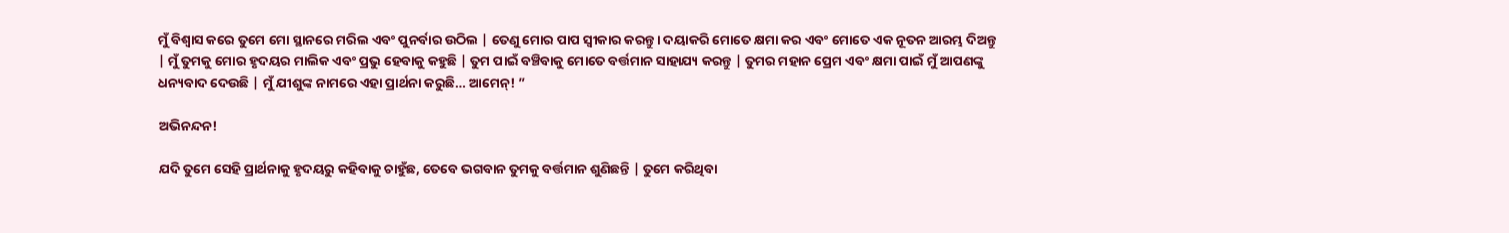ମୁଁ ବିଶ୍ଵାସ କରେ ତୁମେ ମୋ ସ୍ଥାନରେ ମରିଲ ଏବଂ ପୁନର୍ବାର ଉଠିଲ | ତେଣୁ ମୋର ପାପ ସ୍ଵୀକାର କରନ୍ତୁ। ଦୟାକରି ମୋତେ କ୍ଷମା କର ଏବଂ ମୋତେ ଏକ ନୂତନ ଆରମ୍ଭ ଦିଅନ୍ତୁ | ମୁଁ ତୁମକୁ ମୋର ହୃଦୟର ମାଲିକ ଏବଂ ପ୍ରଭୁ ହେବାକୁ କହୁଛି | ତୁମ ପାଇଁ ବଞ୍ଚିବାକୁ ମୋତେ ବର୍ତ୍ତମାନ ସାହାଯ୍ୟ କରନ୍ତୁ | ତୁମର ମହାନ ପ୍ରେମ ଏବଂ କ୍ଷମା ପାଇଁ ମୁଁ ଆପଣଙ୍କୁ ଧନ୍ୟବାଦ ଦେଉଛି | ମୁଁ ଯୀଶୁଙ୍କ ନାମରେ ଏହା ପ୍ରାର୍ଥନା କରୁଛି… ଆମେନ୍! ”

ଅଭିନନ୍ଦନ!

ଯଦି ତୁମେ ସେହି ପ୍ରାର୍ଥନାକୁ ହୃଦୟରୁ କହିବାକୁ ଚାହୁଁଛ, ତେବେ ଭଗବାନ ତୁମକୁ ବର୍ତ୍ତମାନ ଶୁଣିଛନ୍ତି | ତୁମେ କରିଥିବା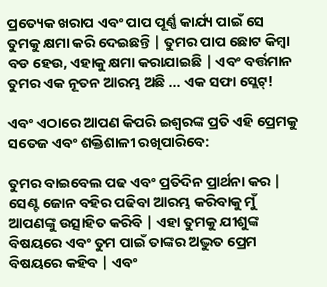ପ୍ରତ୍ୟେକ ଖରାପ ଏବଂ ପାପ ପୂର୍ଣ୍ଣ କାର୍ଯ୍ୟ ପାଇଁ ସେ ତୁମକୁ କ୍ଷମା କରି ଦେଇଛନ୍ତି | ତୁମର ପାପ ଛୋଟ କିମ୍ବା ବଡ ହେଉ, ଏହାକୁ କ୍ଷମା କରାଯାଇଛି | ଏବଂ ବର୍ତ୍ତମାନ ତୁମର ଏକ ନୂତନ ଆରମ୍ଭ ଅଛି ... ଏକ ସଫା ସ୍ଲେଟ୍!

ଏବଂ ଏଠାରେ ଆପଣ କିପରି ଇଶ୍ଵରଙ୍କ ପ୍ରତି ଏହି ପ୍ରେମକୁ ସତେଜ ଏବଂ ଶକ୍ତିଶାଳୀ ରଖିପାରିବେ:

ତୁମର ବାଇବେଲ ପଢ ଏବଂ ପ୍ରତିଦିନ ପ୍ରାର୍ଥନା କର | ସେଣ୍ଟ ଜୋନ ବହିର ପଢିବା ଆରମ୍ଭ କରିବାକୁ ମୁଁ ଆପଣଙ୍କୁ ଉତ୍ସାହିତ କରିବି | ଏହା ତୁମକୁ ଯୀଶୁଙ୍କ ବିଷୟରେ ଏବଂ ତୁମ ପାଇଁ ତାଙ୍କର ଅଦ୍ଭୁତ ପ୍ରେମ ବିଷୟରେ କହିବ | ଏବଂ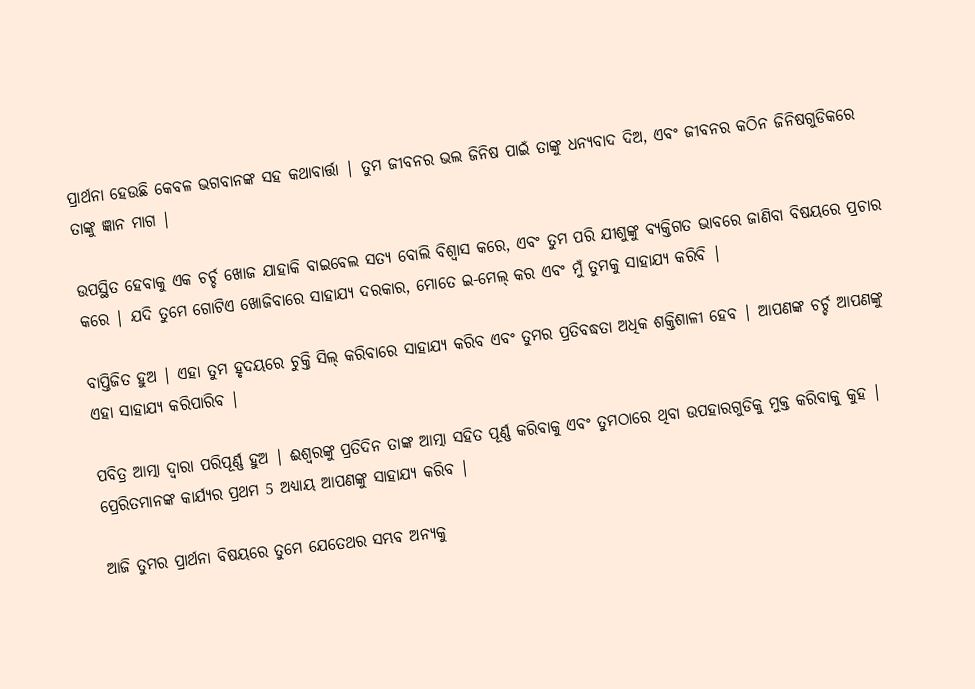ପ୍ରାର୍ଥନା ହେଉଛି କେବଳ ଭଗବାନଙ୍କ ସହ କଥାବାର୍ତ୍ତା | ତୁମ ଜୀବନର ଭଲ ଜିନିଷ ପାଇଁ ତାଙ୍କୁ ଧନ୍ୟବାଦ ଦିଅ, ଏବଂ ଜୀବନର କଠିନ ଜିନିଷଗୁଡିକରେ ତାଙ୍କୁ ଜ୍ଞାନ ମାଗ |

ଉପସ୍ଥିତ ହେବାକୁ ଏକ ଚର୍ଚ୍ଚ ଖୋଜ ଯାହାକି ବାଇବେଲ ସତ୍ୟ ବୋଲି ବିଶ୍ଵାସ କରେ, ଏବଂ ତୁମ ପରି ଯୀଶୁଙ୍କୁ ବ୍ୟକ୍ତିଗତ ଭାବରେ ଜାଣିବା ବିଷୟରେ ପ୍ରଚାର କରେ | ଯଦି ତୁମେ ଗୋଟିଏ ଖୋଜିବାରେ ସାହାଯ୍ୟ ଦରକାର, ମୋତେ ଇ-ମେଲ୍ କର ଏବଂ ମୁଁ ତୁମକୁ ସାହାଯ୍ୟ କରିବି |

ବାପ୍ତିଜିତ ହୁଅ | ଏହା ତୁମ ହୃଦୟରେ ଚୁକ୍ତି ସିଲ୍ କରିବାରେ ସାହାଯ୍ୟ କରିବ ଏବଂ ତୁମର ପ୍ରତିବଦ୍ଧତା ଅଧିକ ଶକ୍ତିଶାଳୀ ହେବ | ଆପଣଙ୍କ ଚର୍ଚ୍ଚ ଆପଣଙ୍କୁ ଏହା ସାହାଯ୍ୟ କରିପାରିବ |

ପବିତ୍ର ଆତ୍ମା ଦ୍ଵାରା ପରିପୂର୍ଣ୍ଣ ହୁଅ | ଈଶ୍ଵରଙ୍କୁ ପ୍ରତିଦିନ ତାଙ୍କ ଆତ୍ମା ସହିତ ପୂର୍ଣ୍ଣ କରିବାକୁ ଏବଂ ତୁମଠାରେ ଥିବା ଉପହାରଗୁଡିକୁ ମୁକ୍ତ କରିବାକୁ କୁହ | ପ୍ରେରିତମାନଙ୍କ କାର୍ଯ୍ୟର ପ୍ରଥମ 5 ଅଧ୍ୟାୟ ଆପଣଙ୍କୁ ସାହାଯ୍ୟ କରିବ |

ଆଜି ତୁମର ପ୍ରାର୍ଥନା ବିଷୟରେ ତୁମେ ଯେତେଥର ସମ୍ଭବ ଅନ୍ୟକୁ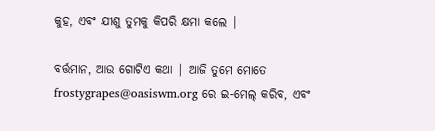କୁହ, ଏବଂ ଯୀଶୁ ତୁମକୁ କିପରି କ୍ଷମା କଲେ |

ବର୍ତ୍ତମାନ, ଆଉ ଗୋଟିଏ କଥା | ଆଜି ତୁମେ ମୋତେ frostygrapes@oasiswm.org ରେ ଇ-ମେଲ୍ କରିବ, ଏବଂ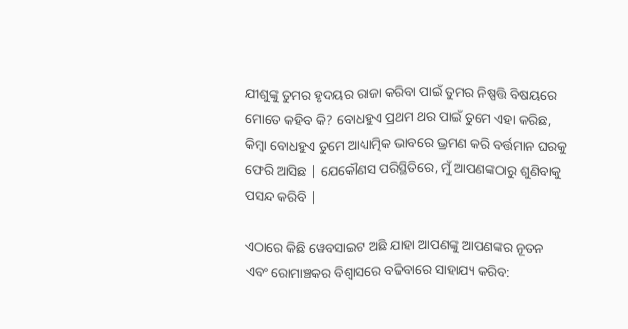ଯୀଶୁଙ୍କୁ ତୁମର ହୃଦୟର ରାଜା କରିବା ପାଇଁ ତୁମର ନିଷ୍ପତ୍ତି ବିଷୟରେ ମୋତେ କହିବ କି? ବୋଧହୁଏ ପ୍ରଥମ ଥର ପାଇଁ ତୁମେ ଏହା କରିଛ, କିମ୍ବା ବୋଧହୁଏ ତୁମେ ଆଧ୍ୟାତ୍ମିକ ଭାବରେ ଭ୍ରମଣ କରି ବର୍ତ୍ତମାନ ଘରକୁ ଫେରି ଆସିଛ | ଯେକୌଣସ ପରିସ୍ଥିତିରେ, ମୁଁ ଆପଣଙ୍କଠାରୁ ଶୁଣିବାକୁ ପସନ୍ଦ କରିବି |

ଏଠାରେ କିଛି ୱେବସାଇଟ ଅଛି ଯାହା ଆପଣଙ୍କୁ ଆପଣଙ୍କର ନୂତନ ଏବଂ ରୋମାଞ୍ଚକର ବିଶ୍ଵାସରେ ବଢିବାରେ ସାହାଯ୍ୟ କରିବ: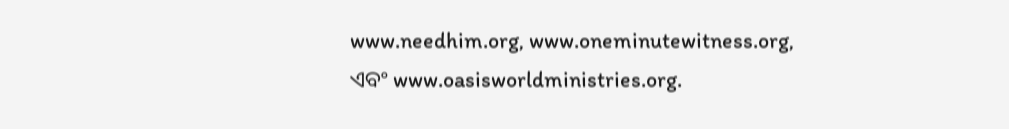www.needhim.org, www.oneminutewitness.org, ଏବଂ www.oasisworldministries.org.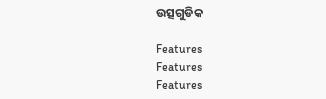ଉତ୍ସଗୁଡିକ

Features
Features
Features